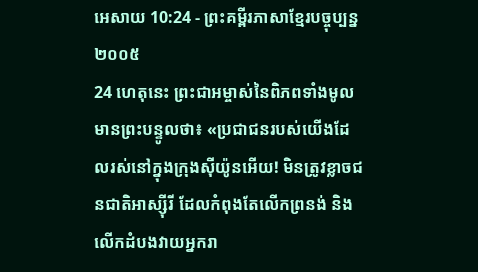អេសាយ 10:24 - ព្រះគម្ពីរភាសាខ្មែរបច្ចុប្បន្ន ២០០៥
24 ហេតុនេះ ព្រះជាអម្ចាស់នៃពិភពទាំងមូលមានព្រះបន្ទូលថា៖ «ប្រជាជនរបស់យើងដែលរស់នៅក្នុងក្រុងស៊ីយ៉ូនអើយ! មិនត្រូវខ្លាចជនជាតិអាស្ស៊ីរី ដែលកំពុងតែលើកព្រនង់ និងលើកដំបងវាយអ្នករា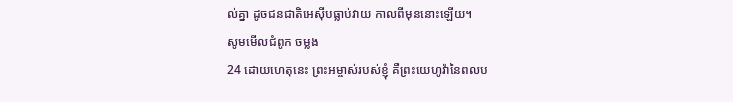ល់គ្នា ដូចជនជាតិអេស៊ីបធ្លាប់វាយ កាលពីមុននោះឡើយ។
សូមមើលជំពូក ចម្លង
24 ដោយហេតុនេះ ព្រះអម្ចាស់របស់ខ្ញុំ គឺព្រះយេហូវ៉ានៃពលប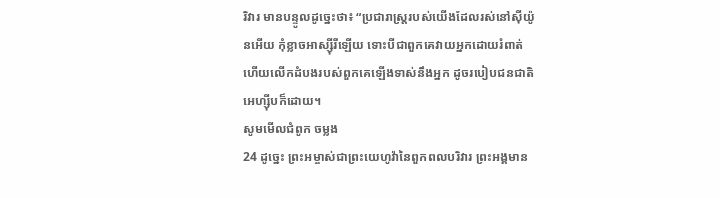រិវារ មានបន្ទូលដូច្នេះថា៖ “ប្រជារាស្ត្ររបស់យើងដែលរស់នៅស៊ីយ៉ូនអើយ កុំខ្លាចអាស្ស៊ីរីឡើយ ទោះបីជាពួកគេវាយអ្នកដោយរំពាត់ ហើយលើកដំបងរបស់ពួកគេឡើងទាស់នឹងអ្នក ដូចរបៀបជនជាតិអេហ្ស៊ីបក៏ដោយ។
សូមមើលជំពូក ចម្លង
24 ដូច្នេះ ព្រះអម្ចាស់ជាព្រះយេហូវ៉ានៃពួកពលបរិវារ ព្រះអង្គមាន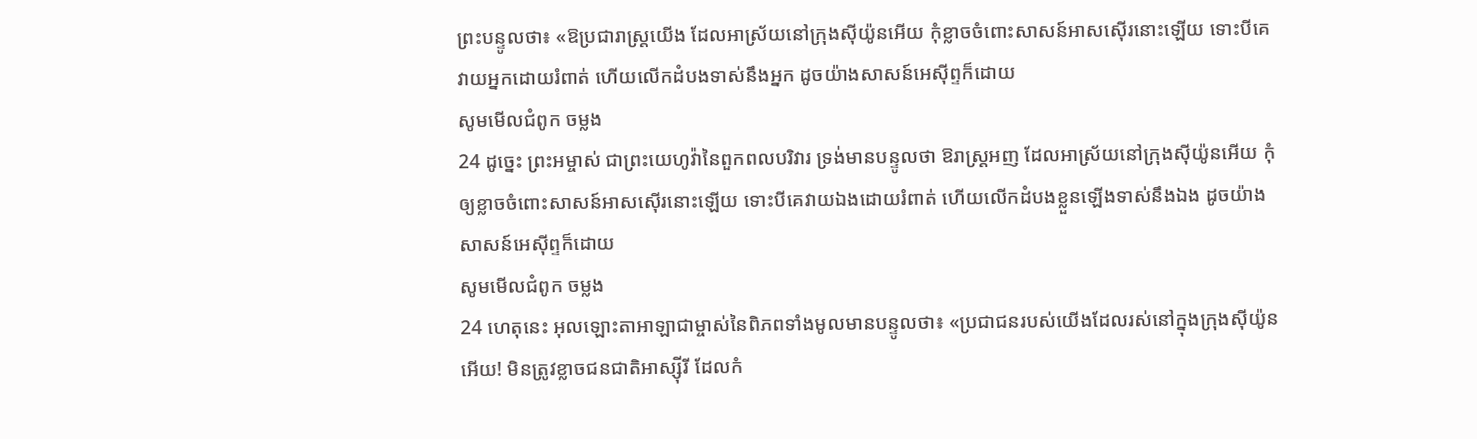ព្រះបន្ទូលថា៖ «ឱប្រជារាស្ត្រយើង ដែលអាស្រ័យនៅក្រុងស៊ីយ៉ូនអើយ កុំខ្លាចចំពោះសាសន៍អាសស៊ើរនោះឡើយ ទោះបីគេវាយអ្នកដោយរំពាត់ ហើយលើកដំបងទាស់នឹងអ្នក ដូចយ៉ាងសាសន៍អេស៊ីព្ទក៏ដោយ
សូមមើលជំពូក ចម្លង
24 ដូច្នេះ ព្រះអម្ចាស់ ជាព្រះយេហូវ៉ានៃពួកពលបរិវារ ទ្រង់មានបន្ទូលថា ឱរាស្ត្រអញ ដែលអាស្រ័យនៅក្រុងស៊ីយ៉ូនអើយ កុំឲ្យខ្លាចចំពោះសាសន៍អាសស៊ើរនោះឡើយ ទោះបីគេវាយឯងដោយរំពាត់ ហើយលើកដំបងខ្លួនឡើងទាស់នឹងឯង ដូចយ៉ាងសាសន៍អេស៊ីព្ទក៏ដោយ
សូមមើលជំពូក ចម្លង
24 ហេតុនេះ អុលឡោះតាអាឡាជាម្ចាស់នៃពិភពទាំងមូលមានបន្ទូលថា៖ «ប្រជាជនរបស់យើងដែលរស់នៅក្នុងក្រុងស៊ីយ៉ូនអើយ! មិនត្រូវខ្លាចជនជាតិអាស្ស៊ីរី ដែលកំ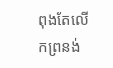ពុងតែលើកព្រនង់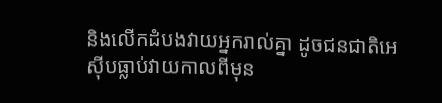និងលើកដំបងវាយអ្នករាល់គ្នា ដូចជនជាតិអេស៊ីបធ្លាប់វាយកាលពីមុន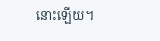នោះឡើយ។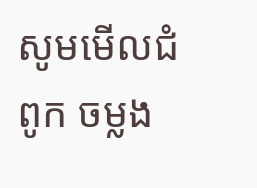សូមមើលជំពូក ចម្លង